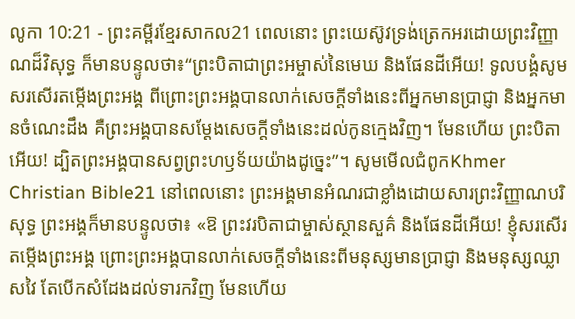លូកា 10:21 - ព្រះគម្ពីរខ្មែរសាកល21 ពេលនោះ ព្រះយេស៊ូវទ្រង់ត្រេកអរដោយព្រះវិញ្ញាណដ៏វិសុទ្ធ ក៏មានបន្ទូលថា៖“ព្រះបិតាជាព្រះអម្ចាស់នៃមេឃ និងផែនដីអើយ! ទូលបង្គំសូមសរសើរតម្កើងព្រះអង្គ ពីព្រោះព្រះអង្គបានលាក់សេចក្ដីទាំងនេះពីអ្នកមានប្រាជ្ញា និងអ្នកមានចំណេះដឹង គឺព្រះអង្គបានសម្ដែងសេចក្ដីទាំងនេះដល់កូនក្មេងវិញ។ មែនហើយ ព្រះបិតាអើយ! ដ្បិតព្រះអង្គបានសព្វព្រះហឫទ័យយ៉ាងដូច្នេះ”។ សូមមើលជំពូកKhmer Christian Bible21 នៅពេលនោះ ព្រះអង្គមានអំណរជាខ្លាំងដោយសារព្រះវិញ្ញាណបរិសុទ្ធ ព្រះអង្គក៏មានបន្ទូលថា៖ «ឱ ព្រះវរបិតាជាម្ចាស់ស្ថានសួគ៌ និងផែនដីអើយ! ខ្ញុំសរសើរតម្កើងព្រះអង្គ ព្រោះព្រះអង្គបានលាក់សេចក្ដីទាំងនេះពីមនុស្សមានប្រាជ្ញា និងមនុស្សឈ្លាសវៃ តែបើកសំដែងដល់ទារកវិញ មែនហើយ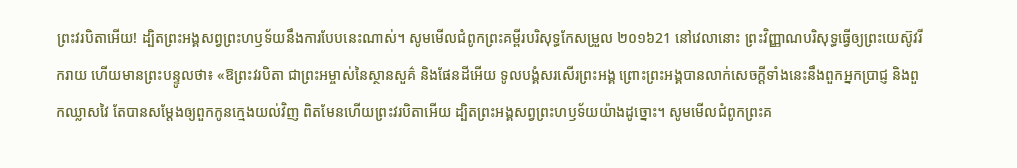ព្រះវរបិតាអើយ! ដ្បិតព្រះអង្គសព្វព្រះហឫទ័យនឹងការបែបនេះណាស់។ សូមមើលជំពូកព្រះគម្ពីរបរិសុទ្ធកែសម្រួល ២០១៦21 នៅវេលានោះ ព្រះវិញ្ញាណបរិសុទ្ធធ្វើឲ្យព្រះយេស៊ូវរីករាយ ហើយមានព្រះបន្ទូលថា៖ «ឱព្រះវរបិតា ជាព្រះអម្ចាស់នៃស្ថានសួគ៌ និងផែនដីអើយ ទូលបង្គំសរសើរព្រះអង្គ ព្រោះព្រះអង្គបានលាក់សេចក្តីទាំងនេះនឹងពួកអ្នកប្រាជ្ញ និងពួកឈ្លាសវៃ តែបានសម្តែងឲ្យពួកកូនក្មេងយល់វិញ ពិតមែនហើយព្រះវរបិតាអើយ ដ្បិតព្រះអង្គសព្វព្រះហឫទ័យយ៉ាងដូច្នោះ។ សូមមើលជំពូកព្រះគ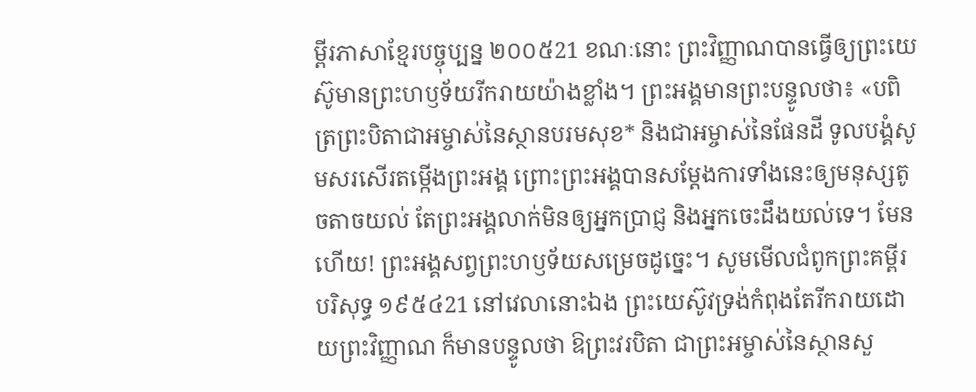ម្ពីរភាសាខ្មែរបច្ចុប្បន្ន ២០០៥21 ខណៈនោះ ព្រះវិញ្ញាណបានធ្វើឲ្យព្រះយេស៊ូមានព្រះហឫទ័យរីករាយយ៉ាងខ្លាំង។ ព្រះអង្គមានព្រះបន្ទូលថា៖ «បពិត្រព្រះបិតាជាអម្ចាស់នៃស្ថានបរមសុខ* និងជាអម្ចាស់នៃផែនដី ទូលបង្គំសូមសរសើរតម្កើងព្រះអង្គ ព្រោះព្រះអង្គបានសម្តែងការទាំងនេះឲ្យមនុស្សតូចតាចយល់ តែព្រះអង្គលាក់មិនឲ្យអ្នកប្រាជ្ញ និងអ្នកចេះដឹងយល់ទេ។ មែនហើយ! ព្រះអង្គសព្វព្រះហឫទ័យសម្រេចដូច្នេះ។ សូមមើលជំពូកព្រះគម្ពីរបរិសុទ្ធ ១៩៥៤21 នៅវេលានោះឯង ព្រះយេស៊ូវទ្រង់កំពុងតែរីករាយដោយព្រះវិញ្ញាណ ក៏មានបន្ទូលថា ឱព្រះវរបិតា ជាព្រះអម្ចាស់នៃស្ថានសួ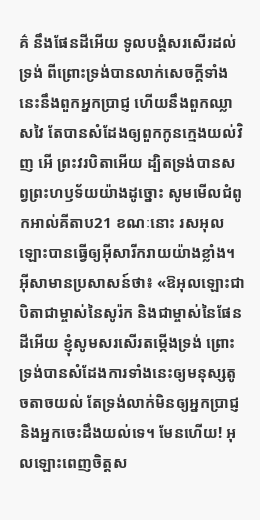គ៌ នឹងផែនដីអើយ ទូលបង្គំសរសើរដល់ទ្រង់ ពីព្រោះទ្រង់បានលាក់សេចក្ដីទាំងនេះនឹងពួកអ្នកប្រាជ្ញ ហើយនឹងពួកឈ្លាសវៃ តែបានសំដែងឲ្យពួកកូនក្មេងយល់វិញ អើ ព្រះវរបិតាអើយ ដ្បិតទ្រង់បានសព្វព្រះហឫទ័យយ៉ាងដូច្នោះ សូមមើលជំពូកអាល់គីតាប21 ខណៈនោះ រសអុលឡោះបានធ្វើឲ្យអ៊ីសារីករាយយ៉ាងខ្លាំង។ អ៊ីសាមានប្រសាសន៍ថា៖ «ឱអុលឡោះជាបិតាជាម្ចាស់នៃសូរ៉ក និងជាម្ចាស់នៃផែនដីអើយ ខ្ញុំសូមសរសើរតម្កើងទ្រង់ ព្រោះទ្រង់បានសំដែងការទាំងនេះឲ្យមនុស្សតូចតាចយល់ តែទ្រង់លាក់មិនឲ្យអ្នកប្រាជ្ញ និងអ្នកចេះដឹងយល់ទេ។ មែនហើយ! អុលឡោះពេញចិត្តស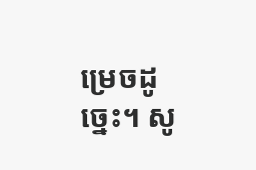ម្រេចដូច្នេះ។ សូ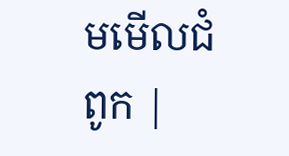មមើលជំពូក |